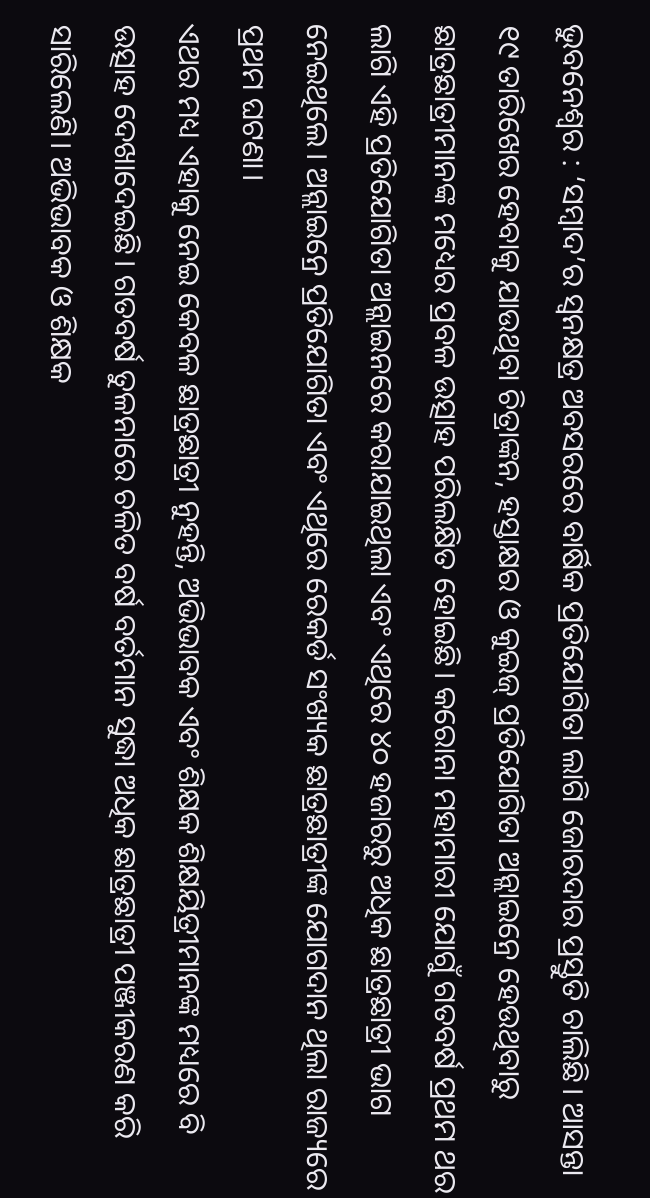ଭୁବନେଶ୍ବର : ‘ସମ୍ବାଦ’ର ସ୍ବନକ୍ଷତ୍ର ଅବସରରେ ବାର୍ଷିକ ପ୍ରତିଯୋଗିତା ଲାଗି ଜୋରଦାର ପ୍ରସ୍ତୁତି ଚାଲିଛି। ଆସନ୍ତା ୧୯ ତାରିଖେର ହେବାକୁ ଯାଉଥିବା ଚିତ୍ରାଙ୍କନ, ହସ୍ତାକ୍ଷର ଓ କୁଇଜ୍ ପ୍ରତିଯୋଗିତା ଅନ୍ଲାଇନ୍ରେ ହେଉଥିବାରୁ ଛାତ୍ରଛାତ୍ରୀମାନଙ୍କ ମଧ୍ୟେର ପ୍ରବଳ ଉତ୍ସାହ ପରିଲକ୍ଷିତ ହୋଇଛି। କରୋନା ମହାମାରୀ ଯୋଗୁଁ ଗତବର୍ଷ ପ୍ରଥମ ଥର ଲାଗି ଏହି ପ୍ରତିଯୋଗିତା ଅନ୍ଲାଇନରେ କରାଯାଇଥିଲା ଏବଂ ଏଥିରେ ୪୦ ହଜାରରୁ ଅଧିକ ଛାତ୍ରଛାତ୍ରୀ ଭାଗ ନେଇଥିଲେ। ଅନ୍ଲାଇନ୍ରେ ପ୍ରତିଯୋଗିତା ଏବଂ ଏଥିରେ ରେକର୍ଡ ସଂଖ୍ୟକ ଛାତ୍ରଛାତ୍ରୀଙ୍କ ଯୋଗଦାନ ଥିଲା ରାଜ୍ୟରେ ପ୍ରଥମ ଘଟଣା।
ଏଥର ମଧ୍ୟ ଏହାକୁ ନେଇ କେବଳ ଛାତ୍ରଛାତ୍ରୀ ନୁହନ୍ତି, ଅଭିଭାବକ ଏବଂ ଶିକ୍ଷକ ଶିକ୍ଷୟିତ୍ରୀମାନଙ୍କ ମଧ୍ୟରେ ବି ଉତ୍ସାହ ଦେଖାଦେଇଛି। ଗତବର୍ଷ ତୁଳନାରେ ଚଳିତ ବର୍ଷ ବର୍ତମାନ ସୁଦ୍ଧା ଅଧିକ ଛାତ୍ରଛାତ୍ରୀ ପଞ୍ଜୀକରଣ କରି ସାରିଲେଣି। ଅଭିଭାବକ ଓ ଶିକ୍ଷକ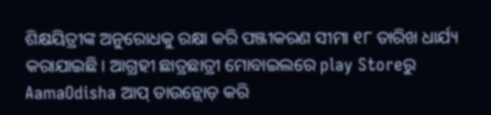ଶିକ୍ଷୟିତ୍ରୀଙ୍କ ଅନୁରୋଧକୁ ରକ୍ଷା କରି ପଞ୍ଜୀକରଣ ସୀମା ୧୮ ତାରିଖ ଧାର୍ଯ୍ୟ କରାଯାଇଛି। ଆଗ୍ରହୀ ଛାତ୍ରଛାତ୍ରୀ ମୋବାଇଲରେ play Storeରୁ AamaOdisha ଆପ୍ ଡାଉନ୍ଲୋଡ଼ କରି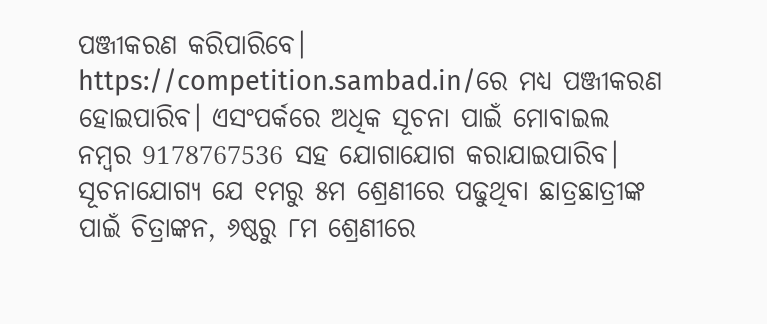ପଞ୍ଜୀକରଣ କରିପାରିବେ। https://competition.sambad.in/ରେ ମଧ୍ୟ ପଞ୍ଜୀକରଣ ହୋଇପାରିବ। ଏସଂପର୍କରେ ଅଧିକ ସୂଚନା ପାଇଁ ମୋବାଇଲ ନମ୍ବର 9178767536 ସହ ଯୋଗାଯୋଗ କରାଯାଇପାରିବ।
ସୂଚନାଯୋଗ୍ୟ ଯେ ୧ମରୁ ୫ମ ଶ୍ରେଣୀରେ ପଢୁଥିବା ଛାତ୍ରଛାତ୍ରୀଙ୍କ ପାଇଁ ଚିତ୍ରାଙ୍କନ, ୬ଷ୍ଠରୁ ୮ମ ଶ୍ରେଣୀରେ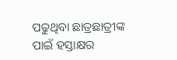ପଢୁଥିବା ଛାତ୍ରଛାତ୍ରୀଙ୍କ ପାଇଁ ହସ୍ତାକ୍ଷର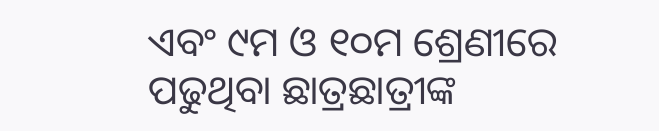ଏବଂ ୯ମ ଓ ୧୦ମ ଶ୍ରେଣୀରେ ପଢୁଥିବା ଛାତ୍ରଛାତ୍ରୀଙ୍କ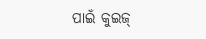ପାଇଁ କୁଇଜ୍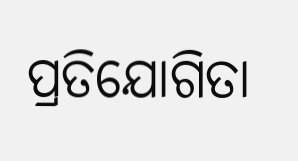ପ୍ରତିଯୋଗିତା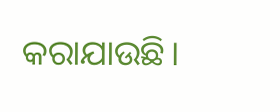କରାଯାଉଛି।